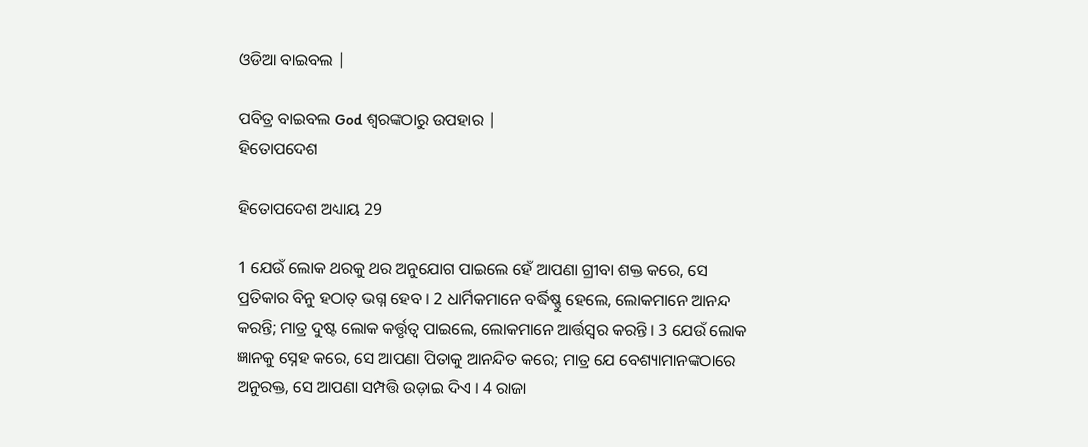ଓଡିଆ ବାଇବଲ |

ପବିତ୍ର ବାଇବଲ God ଶ୍ବରଙ୍କଠାରୁ ଉପହାର |
ହିତୋପଦେଶ

ହିତୋପଦେଶ ଅଧ୍ୟାୟ 29

1 ଯେଉଁ ଲୋକ ଥରକୁ ଥର ଅନୁଯୋଗ ପାଇଲେ ହେଁ ଆପଣା ଗ୍ରୀବା ଶକ୍ତ କରେ, ସେ ପ୍ରତିକାର ବିନୁ ହଠାତ୍ ଭଗ୍ନ ହେବ । 2 ଧାର୍ମିକମାନେ ବର୍ଦ୍ଧିଷ୍ଣୁ ହେଲେ, ଲୋକମାନେ ଆନନ୍ଦ କରନ୍ତି; ମାତ୍ର ଦୁଷ୍ଟ ଲୋକ କର୍ତ୍ତୃତ୍ଵ ପାଇଲେ, ଲୋକମାନେ ଆର୍ତ୍ତସ୍ଵର କରନ୍ତି । 3 ଯେଉଁ ଲୋକ ଜ୍ଞାନକୁ ସ୍ନେହ କରେ, ସେ ଆପଣା ପିତାକୁ ଆନନ୍ଦିତ କରେ; ମାତ୍ର ଯେ ବେଶ୍ୟାମାନଙ୍କଠାରେ ଅନୁରକ୍ତ, ସେ ଆପଣା ସମ୍ପତ୍ତି ଉଡ଼ାଇ ଦିଏ । 4 ରାଜା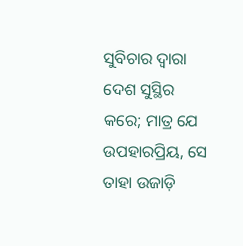ସୁବିଚାର ଦ୍ଵାରା ଦେଶ ସୁସ୍ଥିର କରେ; ମାତ୍ର ଯେ ଉପହାରପ୍ରିୟ, ସେ ତାହା ଉଜାଡ଼ି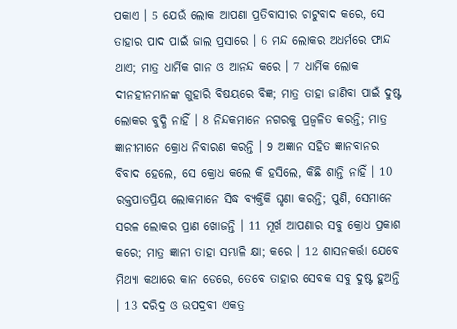ପକାଏ । 5 ଯେଉଁ ଲୋକ ଆପଣା ପ୍ରତିବାସୀର ଚାଟୁବାଦ କରେ, ସେ ତାହାର ପାଦ ପାଇଁ ଜାଲ ପ୍ରସାରେ । 6 ମନ୍ଦ ଲୋକର ଅଧର୍ମରେ ଫାନ୍ଦ ଥାଏ; ମାତ୍ର ଧାର୍ମିକ ଗାନ ଓ ଆନନ୍ଦ କରେ । 7 ଧାର୍ମିକ ଲୋକ ଦୀନହୀନମାନଙ୍କ ଗୁହାରି ବିଷୟରେ ବିଜ୍ଞ; ମାତ୍ର ତାହା ଜାଣିବା ପାଇଁ ଦୁଷ୍ଟ ଲୋକର ବୁଦ୍ଧି ନାହିଁ । 8 ନିନ୍ଦକମାନେ ନଗରକୁ ପ୍ରଜ୍ଵଳିତ କରନ୍ତି; ମାତ୍ର ଜ୍ଞାନୀମାନେ କ୍ରୋଧ ନିବାରଣ କରନ୍ତି । 9 ଅଜ୍ଞାନ ସହିତ ଜ୍ଞାନବାନର ବିବାଦ ହେଲେ, ସେ କ୍ରୋଧ କଲେ କି ହସିଲେ, କିଛି ଶାନ୍ତି ନାହିଁ । 10 ରକ୍ତପାତପ୍ରିୟ ଲୋକମାନେ ସିଦ୍ଧ ବ୍ୟକ୍ତିକି ଘୃଣା କରନ୍ତି; ପୁଣି, ସେମାନେ ସରଳ ଲୋକର ପ୍ରାଣ ଖୋଜନ୍ତି । 11 ମୂର୍ଖ ଆପଣାର ସବୁ କ୍ରୋଧ ପ୍ରକାଶ କରେ; ମାତ୍ର ଜ୍ଞାନୀ ତାହା ସମ୍ଭାଳି କ୍ଷା; କରେ । 12 ଶାସନକର୍ତ୍ତା ଯେବେ ମିଥ୍ୟା କଥାରେ କାନ ଡେରେ, ତେବେ ତାହାର ସେବକ ସବୁ ଦୁଷ୍ଟ ହୁଅନ୍ତି । 13 ଦରିଦ୍ର ଓ ଉପଦ୍ରବୀ ଏକତ୍ର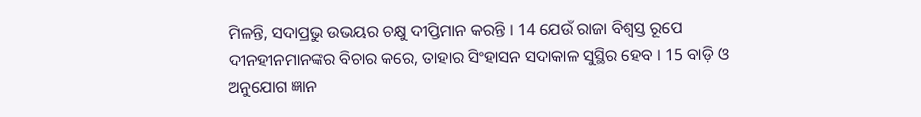ମିଳନ୍ତି, ସଦାପ୍ରଭୁ ଉଭୟର ଚକ୍ଷୁ ଦୀପ୍ତିମାନ କରନ୍ତି । 14 ଯେଉଁ ରାଜା ବିଶ୍ଵସ୍ତ ରୂପେ ଦୀନହୀନମାନଙ୍କର ବିଚାର କରେ, ତାହାର ସିଂହାସନ ସଦାକାଳ ସୁସ୍ଥିର ହେବ । 15 ବାଡ଼ି ଓ ଅନୁଯୋଗ ଜ୍ଞାନ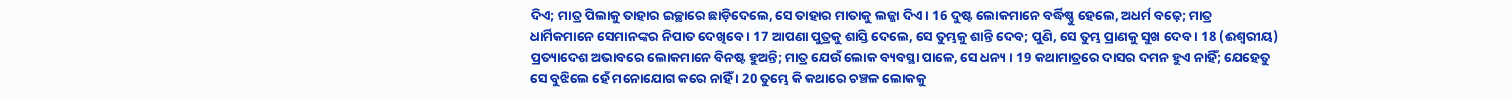ଦିଏ; ମାତ୍ର ପିଲାକୁ ତାହାର ଇଚ୍ଛାରେ ଛାଡ଼ିଦେଲେ, ସେ ତାହାର ମାତାକୁ ଲଜ୍ଜା ଦିଏ । 16 ଦୁଷ୍ଟ ଲୋକମାନେ ବର୍ଦ୍ଧିଷ୍ଣୁ ହେଲେ, ଅଧର୍ମ ବଢ଼େ; ମାତ୍ର ଧାର୍ମିକମାନେ ସେମାନଙ୍କର ନିପାତ ଦେଖିବେ । 17 ଆପଣା ପୁତ୍ରକୁ ଶାସ୍ତି ଦେଲେ, ସେ ତୁମ୍ଭକୁ ଶାନ୍ତି ଦେବ; ପୁଣି, ସେ ତୁମ୍ଭ ପ୍ରାଣକୁ ସୁଖ ଦେବ । 18 (ଈଶ୍ଵରୀୟ) ପ୍ରତ୍ୟାଦେଶ ଅଭାବରେ ଲୋକମାନେ ବିନଷ୍ଟ ହୁଅନ୍ତି; ମାତ୍ର ଯେଉଁ ଲୋକ ବ୍ୟବସ୍ଥା ପାଳେ, ସେ ଧନ୍ୟ । 19 କଥାମାତ୍ରରେ ଦାସର ଦମନ ହୁଏ ନାହିଁ; ଯେହେତୁ ସେ ବୁଝିଲେ ହେଁ ମନୋଯୋଗ କରେ ନାହିଁ । 20 ତୁମ୍ଭେ କି କଥାରେ ଚଞ୍ଚଳ ଲୋକକୁ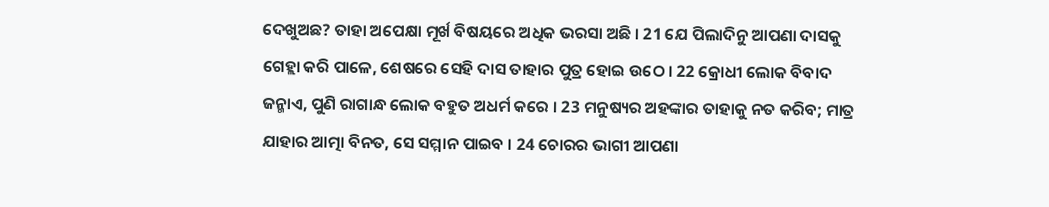ଦେଖୁଅଛ? ତାହା ଅପେକ୍ଷା ମୂର୍ଖ ବିଷୟରେ ଅଧିକ ଭରସା ଅଛି । 21 ଯେ ପିଲାଦିନୁ ଆପଣା ଦାସକୁ ଗେହ୍ଲା କରି ପାଳେ, ଶେଷରେ ସେହି ଦାସ ତାହାର ପୁତ୍ର ହୋଇ ଉଠେ । 22 କ୍ରୋଧୀ ଲୋକ ବିବାଦ ଜନ୍ମାଏ, ପୁଣି ରାଗାନ୍ଧ ଲୋକ ବହୁତ ଅଧର୍ମ କରେ । 23 ମନୁଷ୍ୟର ଅହଙ୍କାର ତାହାକୁ ନତ କରିବ; ମାତ୍ର ଯାହାର ଆତ୍ମା ବିନତ, ସେ ସମ୍ମାନ ପାଇବ । 24 ଚୋରର ଭାଗୀ ଆପଣା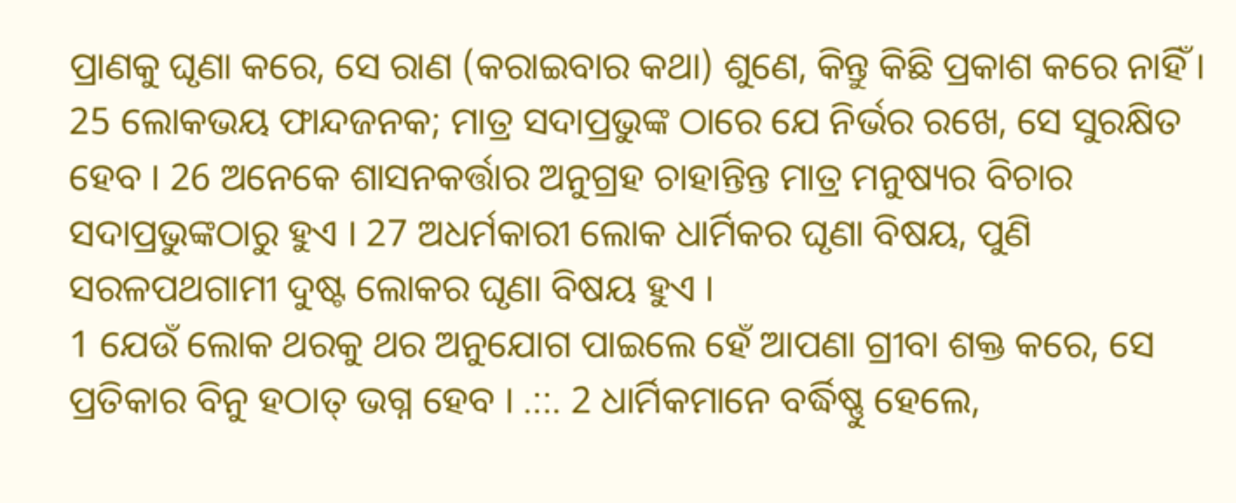ପ୍ରାଣକୁ ଘୃଣା କରେ, ସେ ରାଣ (କରାଇବାର କଥା) ଶୁଣେ, କିନ୍ତୁ କିଛି ପ୍ରକାଶ କରେ ନାହିଁ । 25 ଲୋକଭୟ ଫାନ୍ଦଜନକ; ମାତ୍ର ସଦାପ୍ରଭୁଙ୍କ ଠାରେ ଯେ ନିର୍ଭର ରଖେ, ସେ ସୁରକ୍ଷିତ ହେବ । 26 ଅନେକେ ଶାସନକର୍ତ୍ତାର ଅନୁଗ୍ରହ ଚାହାନ୍ତିନ୍ତ ମାତ୍ର ମନୁଷ୍ୟର ବିଚାର ସଦାପ୍ରଭୁଙ୍କଠାରୁ ହୁଏ । 27 ଅଧର୍ମକାରୀ ଲୋକ ଧାର୍ମିକର ଘୃଣା ବିଷୟ, ପୁଣି ସରଳପଥଗାମୀ ଦୁଷ୍ଟ ଲୋକର ଘୃଣା ବିଷୟ ହୁଏ ।
1 ଯେଉଁ ଲୋକ ଥରକୁ ଥର ଅନୁଯୋଗ ପାଇଲେ ହେଁ ଆପଣା ଗ୍ରୀବା ଶକ୍ତ କରେ, ସେ ପ୍ରତିକାର ବିନୁ ହଠାତ୍ ଭଗ୍ନ ହେବ । .::. 2 ଧାର୍ମିକମାନେ ବର୍ଦ୍ଧିଷ୍ଣୁ ହେଲେ,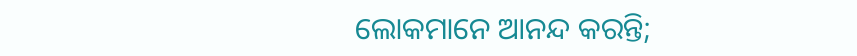ଲୋକମାନେ ଆନନ୍ଦ କରନ୍ତି;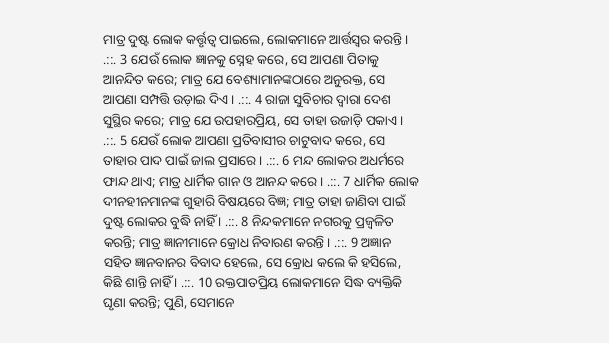ମାତ୍ର ଦୁଷ୍ଟ ଲୋକ କର୍ତ୍ତୃତ୍ଵ ପାଇଲେ, ଲୋକମାନେ ଆର୍ତ୍ତସ୍ଵର କରନ୍ତି । .::. 3 ଯେଉଁ ଲୋକ ଜ୍ଞାନକୁ ସ୍ନେହ କରେ, ସେ ଆପଣା ପିତାକୁ ଆନନ୍ଦିତ କରେ; ମାତ୍ର ଯେ ବେଶ୍ୟାମାନଙ୍କଠାରେ ଅନୁରକ୍ତ, ସେ ଆପଣା ସମ୍ପତ୍ତି ଉଡ଼ାଇ ଦିଏ । .::. 4 ରାଜା ସୁବିଚାର ଦ୍ଵାରା ଦେଶ ସୁସ୍ଥିର କରେ; ମାତ୍ର ଯେ ଉପହାରପ୍ରିୟ, ସେ ତାହା ଉଜାଡ଼ି ପକାଏ । .::. 5 ଯେଉଁ ଲୋକ ଆପଣା ପ୍ରତିବାସୀର ଚାଟୁବାଦ କରେ, ସେ ତାହାର ପାଦ ପାଇଁ ଜାଲ ପ୍ରସାରେ । .::. 6 ମନ୍ଦ ଲୋକର ଅଧର୍ମରେ ଫାନ୍ଦ ଥାଏ; ମାତ୍ର ଧାର୍ମିକ ଗାନ ଓ ଆନନ୍ଦ କରେ । .::. 7 ଧାର୍ମିକ ଲୋକ ଦୀନହୀନମାନଙ୍କ ଗୁହାରି ବିଷୟରେ ବିଜ୍ଞ; ମାତ୍ର ତାହା ଜାଣିବା ପାଇଁ ଦୁଷ୍ଟ ଲୋକର ବୁଦ୍ଧି ନାହିଁ । .::. 8 ନିନ୍ଦକମାନେ ନଗରକୁ ପ୍ରଜ୍ଵଳିତ କରନ୍ତି; ମାତ୍ର ଜ୍ଞାନୀମାନେ କ୍ରୋଧ ନିବାରଣ କରନ୍ତି । .::. 9 ଅଜ୍ଞାନ ସହିତ ଜ୍ଞାନବାନର ବିବାଦ ହେଲେ, ସେ କ୍ରୋଧ କଲେ କି ହସିଲେ, କିଛି ଶାନ୍ତି ନାହିଁ । .::. 10 ରକ୍ତପାତପ୍ରିୟ ଲୋକମାନେ ସିଦ୍ଧ ବ୍ୟକ୍ତିକି ଘୃଣା କରନ୍ତି; ପୁଣି, ସେମାନେ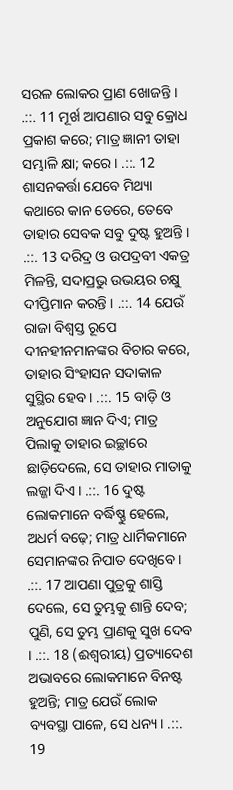ସରଳ ଲୋକର ପ୍ରାଣ ଖୋଜନ୍ତି । .::. 11 ମୂର୍ଖ ଆପଣାର ସବୁ କ୍ରୋଧ ପ୍ରକାଶ କରେ; ମାତ୍ର ଜ୍ଞାନୀ ତାହା ସମ୍ଭାଳି କ୍ଷା; କରେ । .::. 12 ଶାସନକର୍ତ୍ତା ଯେବେ ମିଥ୍ୟା କଥାରେ କାନ ଡେରେ, ତେବେ ତାହାର ସେବକ ସବୁ ଦୁଷ୍ଟ ହୁଅନ୍ତି । .::. 13 ଦରିଦ୍ର ଓ ଉପଦ୍ରବୀ ଏକତ୍ର ମିଳନ୍ତି, ସଦାପ୍ରଭୁ ଉଭୟର ଚକ୍ଷୁ ଦୀପ୍ତିମାନ କରନ୍ତି । .::. 14 ଯେଉଁ ରାଜା ବିଶ୍ଵସ୍ତ ରୂପେ ଦୀନହୀନମାନଙ୍କର ବିଚାର କରେ, ତାହାର ସିଂହାସନ ସଦାକାଳ ସୁସ୍ଥିର ହେବ । .::. 15 ବାଡ଼ି ଓ ଅନୁଯୋଗ ଜ୍ଞାନ ଦିଏ; ମାତ୍ର ପିଲାକୁ ତାହାର ଇଚ୍ଛାରେ ଛାଡ଼ିଦେଲେ, ସେ ତାହାର ମାତାକୁ ଲଜ୍ଜା ଦିଏ । .::. 16 ଦୁଷ୍ଟ ଲୋକମାନେ ବର୍ଦ୍ଧିଷ୍ଣୁ ହେଲେ, ଅଧର୍ମ ବଢ଼େ; ମାତ୍ର ଧାର୍ମିକମାନେ ସେମାନଙ୍କର ନିପାତ ଦେଖିବେ । .::. 17 ଆପଣା ପୁତ୍ରକୁ ଶାସ୍ତି ଦେଲେ, ସେ ତୁମ୍ଭକୁ ଶାନ୍ତି ଦେବ; ପୁଣି, ସେ ତୁମ୍ଭ ପ୍ରାଣକୁ ସୁଖ ଦେବ । .::. 18 (ଈଶ୍ଵରୀୟ) ପ୍ରତ୍ୟାଦେଶ ଅଭାବରେ ଲୋକମାନେ ବିନଷ୍ଟ ହୁଅନ୍ତି; ମାତ୍ର ଯେଉଁ ଲୋକ ବ୍ୟବସ୍ଥା ପାଳେ, ସେ ଧନ୍ୟ । .::. 19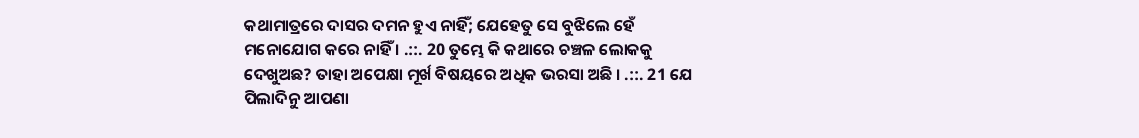କଥାମାତ୍ରରେ ଦାସର ଦମନ ହୁଏ ନାହିଁ; ଯେହେତୁ ସେ ବୁଝିଲେ ହେଁ ମନୋଯୋଗ କରେ ନାହିଁ । .::. 20 ତୁମ୍ଭେ କି କଥାରେ ଚଞ୍ଚଳ ଲୋକକୁ ଦେଖୁଅଛ? ତାହା ଅପେକ୍ଷା ମୂର୍ଖ ବିଷୟରେ ଅଧିକ ଭରସା ଅଛି । .::. 21 ଯେ ପିଲାଦିନୁ ଆପଣା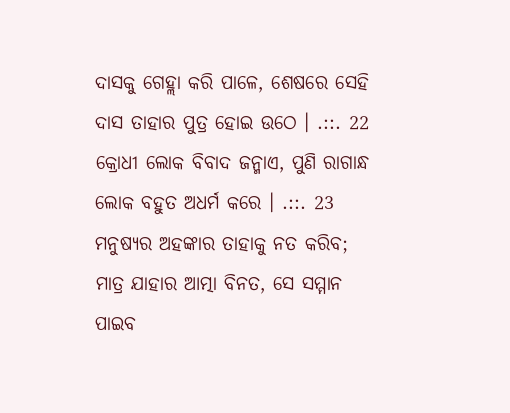ଦାସକୁ ଗେହ୍ଲା କରି ପାଳେ, ଶେଷରେ ସେହି ଦାସ ତାହାର ପୁତ୍ର ହୋଇ ଉଠେ । .::. 22 କ୍ରୋଧୀ ଲୋକ ବିବାଦ ଜନ୍ମାଏ, ପୁଣି ରାଗାନ୍ଧ ଲୋକ ବହୁତ ଅଧର୍ମ କରେ । .::. 23 ମନୁଷ୍ୟର ଅହଙ୍କାର ତାହାକୁ ନତ କରିବ; ମାତ୍ର ଯାହାର ଆତ୍ମା ବିନତ, ସେ ସମ୍ମାନ ପାଇବ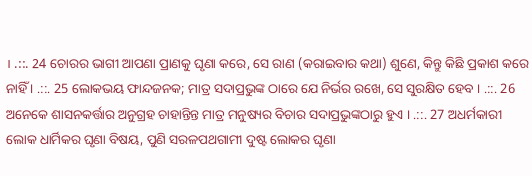। .::. 24 ଚୋରର ଭାଗୀ ଆପଣା ପ୍ରାଣକୁ ଘୃଣା କରେ, ସେ ରାଣ (କରାଇବାର କଥା) ଶୁଣେ, କିନ୍ତୁ କିଛି ପ୍ରକାଶ କରେ ନାହିଁ । .::. 25 ଲୋକଭୟ ଫାନ୍ଦଜନକ; ମାତ୍ର ସଦାପ୍ରଭୁଙ୍କ ଠାରେ ଯେ ନିର୍ଭର ରଖେ, ସେ ସୁରକ୍ଷିତ ହେବ । .::. 26 ଅନେକେ ଶାସନକର୍ତ୍ତାର ଅନୁଗ୍ରହ ଚାହାନ୍ତିନ୍ତ ମାତ୍ର ମନୁଷ୍ୟର ବିଚାର ସଦାପ୍ରଭୁଙ୍କଠାରୁ ହୁଏ । .::. 27 ଅଧର୍ମକାରୀ ଲୋକ ଧାର୍ମିକର ଘୃଣା ବିଷୟ, ପୁଣି ସରଳପଥଗାମୀ ଦୁଷ୍ଟ ଲୋକର ଘୃଣା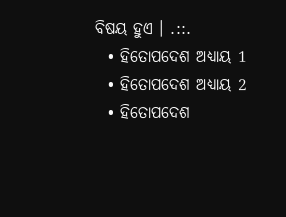ବିଷୟ ହୁଏ । .::.
  • ହିତୋପଦେଶ ଅଧ୍ୟାୟ 1
  • ହିତୋପଦେଶ ଅଧ୍ୟାୟ 2
  • ହିତୋପଦେଶ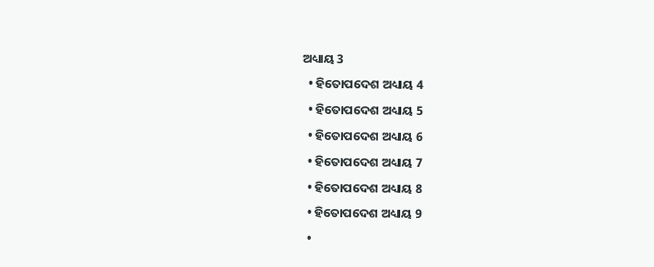ଅଧ୍ୟାୟ 3
  • ହିତୋପଦେଶ ଅଧ୍ୟାୟ 4
  • ହିତୋପଦେଶ ଅଧ୍ୟାୟ 5
  • ହିତୋପଦେଶ ଅଧ୍ୟାୟ 6
  • ହିତୋପଦେଶ ଅଧ୍ୟାୟ 7
  • ହିତୋପଦେଶ ଅଧ୍ୟାୟ 8
  • ହିତୋପଦେଶ ଅଧ୍ୟାୟ 9
  •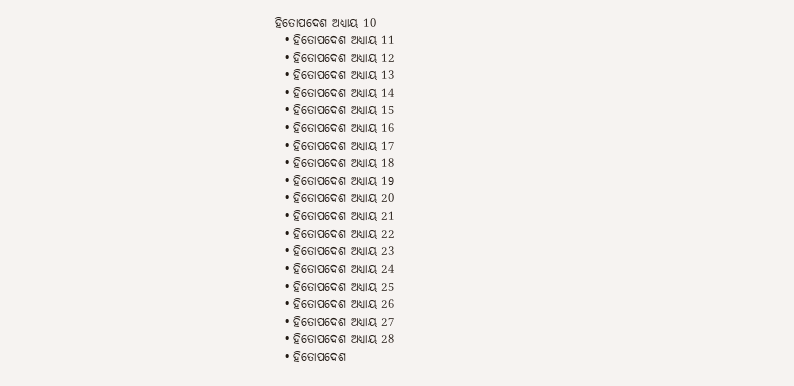ହିତୋପଦେଶ ଅଧ୍ୟାୟ 10
  • ହିତୋପଦେଶ ଅଧ୍ୟାୟ 11
  • ହିତୋପଦେଶ ଅଧ୍ୟାୟ 12
  • ହିତୋପଦେଶ ଅଧ୍ୟାୟ 13
  • ହିତୋପଦେଶ ଅଧ୍ୟାୟ 14
  • ହିତୋପଦେଶ ଅଧ୍ୟାୟ 15
  • ହିତୋପଦେଶ ଅଧ୍ୟାୟ 16
  • ହିତୋପଦେଶ ଅଧ୍ୟାୟ 17
  • ହିତୋପଦେଶ ଅଧ୍ୟାୟ 18
  • ହିତୋପଦେଶ ଅଧ୍ୟାୟ 19
  • ହିତୋପଦେଶ ଅଧ୍ୟାୟ 20
  • ହିତୋପଦେଶ ଅଧ୍ୟାୟ 21
  • ହିତୋପଦେଶ ଅଧ୍ୟାୟ 22
  • ହିତୋପଦେଶ ଅଧ୍ୟାୟ 23
  • ହିତୋପଦେଶ ଅଧ୍ୟାୟ 24
  • ହିତୋପଦେଶ ଅଧ୍ୟାୟ 25
  • ହିତୋପଦେଶ ଅଧ୍ୟାୟ 26
  • ହିତୋପଦେଶ ଅଧ୍ୟାୟ 27
  • ହିତୋପଦେଶ ଅଧ୍ୟାୟ 28
  • ହିତୋପଦେଶ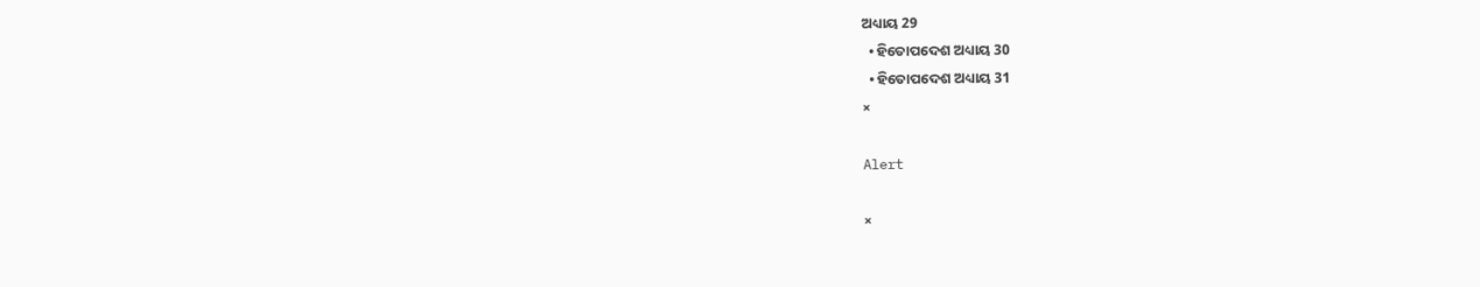ଅଧ୍ୟାୟ 29
  • ହିତୋପଦେଶ ଅଧ୍ୟାୟ 30
  • ହିତୋପଦେଶ ଅଧ୍ୟାୟ 31
×

Alert

×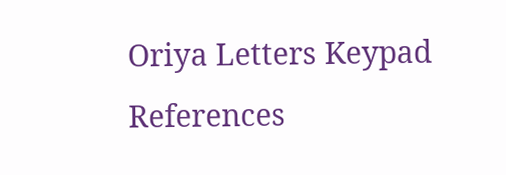Oriya Letters Keypad References